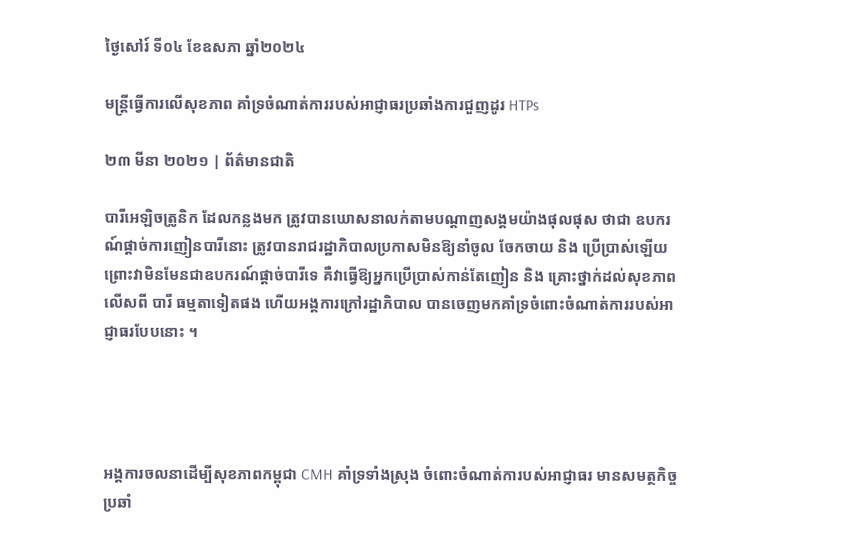ថ្ងៃសៅរ៍ ទី០៤ ខែឧសភា ឆ្នាំ២០២៤

មន្ត្រីធ្វើការលើសុខភាព គាំទ្រចំណាត់ការរបស់អាជ្ញាធរប្រឆាំងការជួញដូរ HTPs

២៣ មីនា ២០២១ | ព័ត៌មានជាតិ

បារីអេឡិចត្រូនិក ដែលកន្លងមក ត្រូវបានឃោសនាលក់តាមបណ្តាញសង្គមយ៉ាងផុលផុស ថាជា ឧបករណ៍ផ្តាច់ការញៀនបារីនោះ ត្រូវបានរាជរដ្ឋាភិបាលប្រកាសមិនឱ្យនាំចូល ចែកចាយ និង ប្រើប្រាស់ឡើយ ព្រោះវាមិនមែនជាឧបករណ៍ផ្តាច់បារីទេ គឺវាធ្វើឱ្យអ្នកប្រើប្រាស់កាន់តែញៀន និង គ្រោះថ្នាក់ដល់សុខភាពលើសពី បារី ធម្មតាទៀតផង ហើយអង្គការក្រៅរដ្ឋាភិបាល បានចេញមកគាំទ្រចំពោះចំណាត់ការរបស់អាជ្ញាធរបែបនោះ ។




អង្គការចលនាដើម្បីសុខភាពកម្ពុជា CMH គាំទ្រទាំងស្រុង ចំពោះចំណាត់ការបស់អាជ្ញាធរ មានសមត្ថកិច្ចប្រឆាំ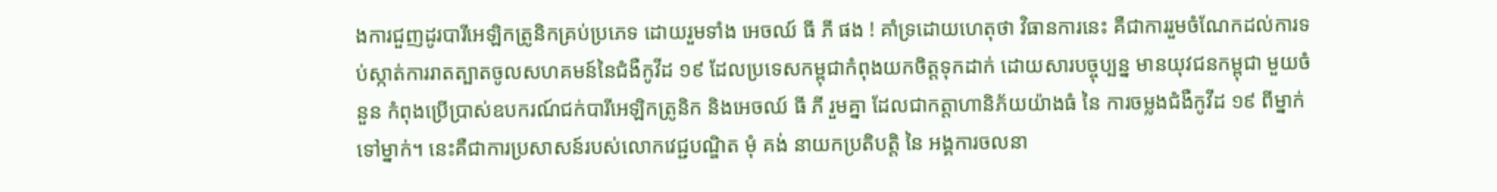ងការជួញដូរបារីអេឡិកត្រូនិកគ្រប់ប្រភេទ ដោយរួមទាំង អេចឈ៍ ធី ភី ផង ! គាំទ្រដោយហេតុថា វិធានការនេះ គឺជាការរួមចំណែកដល់ការទប់ស្កាត់ការរាតត្បាតចូលសហគមន៍នៃជំងឺកូវីដ ១៩ ដែលប្រទេសកម្ពុជាកំពុងយកចិត្តទុកដាក់ ដោយសារបច្ចុប្បន្ន មានយុវជនកម្ពុជា មួយចំនួន កំពុងប្រើប្រាស់ឧបករណ៍ជក់បារីអេឡិកត្រូនិក និងអេចឈ៍ ធី ភី រួមគ្នា ដែលជាកត្តាហានិភ័យយ៉ាងធំ នៃ ការចម្លងជំងឺកូវីដ ១៩ ពីម្នាក់ទៅម្នាក់។ នេះគឺជាការប្រសាសន៍របស់លោកវេជ្ជបណ្ឌិត មុំ គង់ នាយកប្រតិបត្តិ នៃ អង្គការចលនា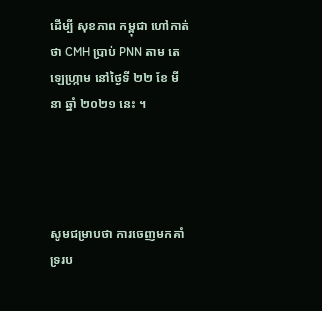ដើម្បី សុខភាព កម្ពុជា ហៅកាត់ថា CMH ប្រាប់ PNN តាម តេឡេហ្ក្រាម នៅថ្ងៃទី ២២ ខែ មីនា ឆ្នាំ ២០២១ នេះ ។




សូមជម្រាបថា ការចេញមកគាំទ្ររប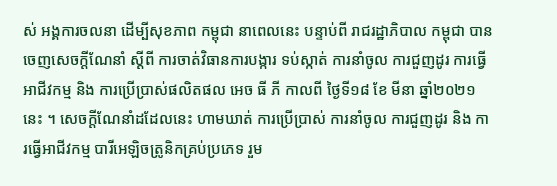ស់ អង្គការចលនា ដើម្បីសុខភាព កម្ពុជា នាពេលនេះ បន្ទាប់ពី រាជរដ្ឋាភិបាល កម្ពុជា បានចេញសេចក្ដីណែនាំ ស្ដីពី ការចាត់វិធានការបង្ការ ទប់ស្កាត់ ការនាំចូល ការជួញដូរ ការធ្វើអាជីវកម្ម និង ការប្រើប្រាស់ផលិតផល អេច ធី ភី កាលពី ថ្ងៃទី១៨ ខែ មីនា ឆ្នាំ២០២១ នេះ ។ សេចក្ដីណែនាំដដែលនេះ ហាមឃាត់ ការប្រើប្រាស់ ការនាំចូល ការជួញដូរ និង ការធ្វើអាជីវកម្ម បារីអេឡិចត្រូនិកគ្រប់ប្រភេទ រួម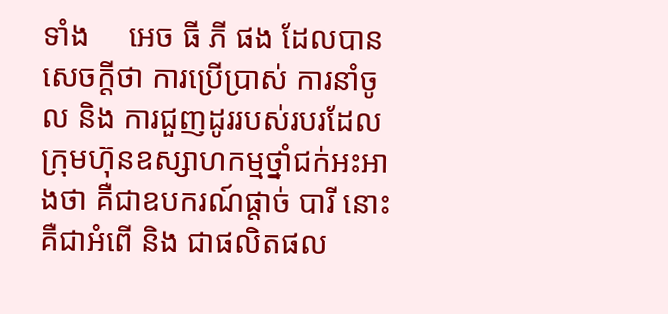ទាំង     អេច ធី ភី ផង ដែលបានសេចក្តីថា ការប្រើប្រាស់ ការនាំចូល និង ការជួញដូររបស់របរដែលក្រុមហ៊ុនឧស្សាហកម្មថ្នាំជក់អះអាងថា គឺជាឧបករណ៍ផ្តាច់ បារី នោះ គឺជាអំពើ និង ជាផលិតផល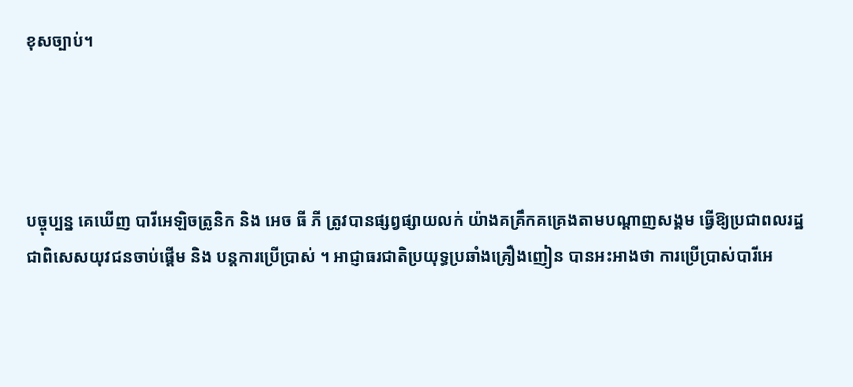ខុសច្បាប់។




បច្ចុប្បន្ន គេឃើញ បារីអេឡិចត្រូនិក និង អេច ធី ភី ត្រូវបានផ្សព្វផ្សាយលក់ យ៉ាងគគ្រឹកគគ្រេងតាមបណ្ដាញសង្គម ធ្វើឱ្យប្រជាពលរដ្ឋ ជាពិសេសយុវជនចាប់ផ្ដើម និង បន្តការប្រើប្រាស់ ។ អាជ្ញាធរជាតិប្រយុទ្ធប្រឆាំងគ្រឿងញៀន បានអះអាងថា ការប្រើប្រាស់បារីអេ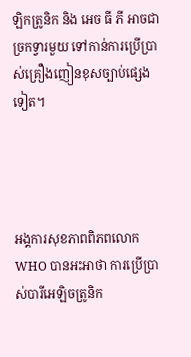ឡិកត្រូនិក និង អេច ធី ភី អាចជាច្រកទ្វារមួយ ទៅកាន់ការប្រើប្រាស់គ្រឿងញៀនខុសច្បាប់ផ្សេងទៀត។




អង្គការសុខភាពពិភពលោក WHO បានអះអាថា ការប្រើប្រាស់បារីអេឡិចត្រូនិក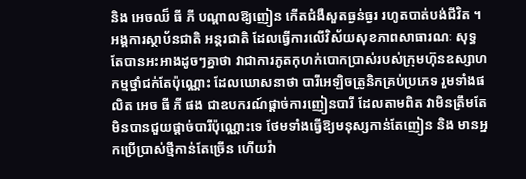និង អេចឈ៏ ធី ភី បណ្ដាលឱ្យញៀន កើតជំងឺសួតធ្ងន់ធ្ងរ រហូតបាត់បង់ជីវិត ។ អង្គការស្ថាប័នជាតិ អន្តរជាតិ ដែលធ្វើការលើវិស័យសុខភាពសាធារណៈ សុទ្ធតែបានអះអាងដូចៗគ្នាថា វាជាការភូតកុហក់បោកប្រាស់របស់ក្រុមហ៊ុនឧស្សាហកម្មថ្នាំជក់តែប៉ុណ្ណោះ ដែលឃោសនាថា បារីអេឡិចត្រូនិកគ្រប់ប្រភេទ រួមទាំងផលិត អេច ធី ភី ផង ជាឧបករណ៍ផ្តាច់ការញៀនបារី ដែលតាមពិត វាមិនត្រឹមតែមិនបានជួយផ្តាច់បារីប៉ុណ្ណោះទេ ថែមទាំងធ្វើឱ្យមនុស្សកាន់តែញៀន និង មានអ្នកប្រើប្រាស់ថ្មីកាន់តែច្រើន ហើយវ៉ា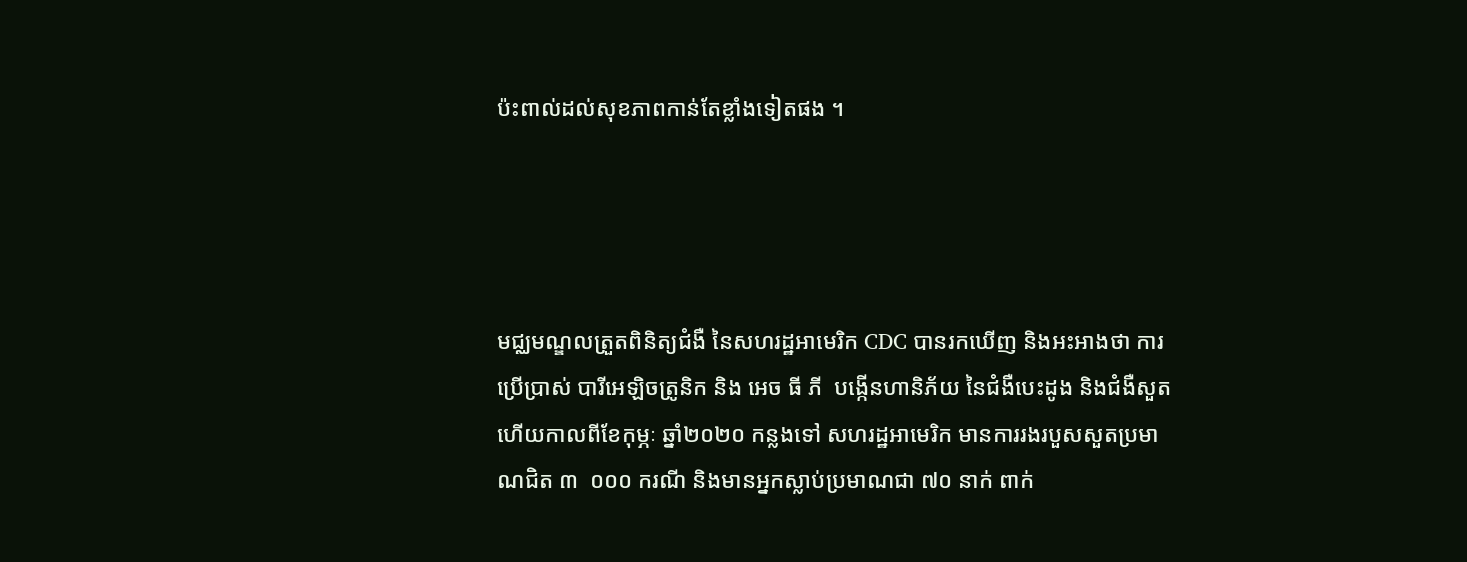ប៉ះពាល់ដល់សុខភាពកាន់តែខ្លាំងទៀតផង ។




មជ្ឈមណ្ឌលត្រួតពិនិត្យជំងឺ នៃសហរដ្ឋអាមេរិក CDC បានរកឃើញ និងអះអាងថា ការប្រើប្រាស់ បារីអេឡិចត្រូនិក និង អេច ធី ភី  បង្កើនហានិភ័យ នៃជំងឺបេះដូង និងជំងឺសួត ហើយកាលពីខែកុម្ភៈ ឆ្នាំ២០២០ កន្លងទៅ សហរដ្ឋអាមេរិក មានការរងរបួសសួតប្រមាណជិត ៣  ០០០ ករណី និងមានអ្នកស្លាប់ប្រមាណជា ៧០ នាក់ ពាក់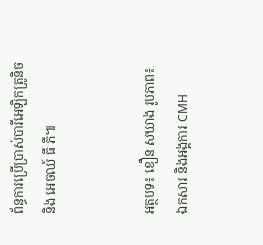ព័ន្ធការប្រើប្រាស់បារីអេឡិកត្រូនិច និង អេចឈ៍ ធី ភី៕


អត្ថបទ៖ ខឿន សឃាង រូបភាព៖ ឯកសារ និងអង្គការ CMH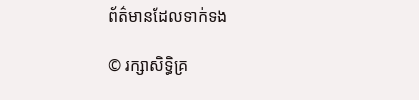ព័ត៌មានដែលទាក់ទង

© រក្សាសិទ្ធិគ្រ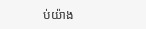ប់យ៉ាង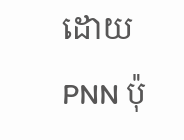ដោយ PNN ប៉ុ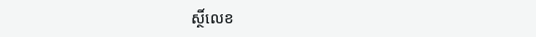ស្ថិ៍លេខ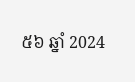៥៦ ឆ្នាំ 2024